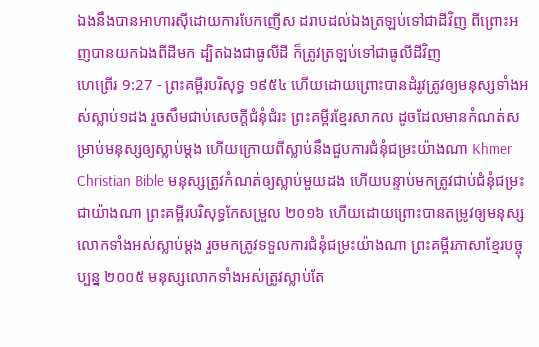ឯងនឹងបានអាហារស៊ីដោយការបែកញើស ដរាបដល់ឯងត្រឡប់ទៅជាដីវិញ ពីព្រោះអញបានយកឯងពីដីមក ដ្បិតឯងជាធូលីដី ក៏ត្រូវត្រឡប់ទៅជាធូលីដីវិញ
ហេព្រើរ 9:27 - ព្រះគម្ពីរបរិសុទ្ធ ១៩៥៤ ហើយដោយព្រោះបានដំរូវត្រូវឲ្យមនុស្សទាំងអស់ស្លាប់១ដង រួចសឹមជាប់សេចក្ដីជំនុំជំរះ ព្រះគម្ពីរខ្មែរសាកល ដូចដែលមានកំណត់សម្រាប់មនុស្សឲ្យស្លាប់ម្ដង ហើយក្រោយពីស្លាប់នឹងជួបការជំនុំជម្រះយ៉ាងណា Khmer Christian Bible មនុស្សត្រូវកំណត់ឲ្យស្លាប់មួយដង ហើយបន្ទាប់មកត្រូវជាប់ជំនុំជម្រះជាយ៉ាងណា ព្រះគម្ពីរបរិសុទ្ធកែសម្រួល ២០១៦ ហើយដោយព្រោះបានតម្រូវឲ្យមនុស្សលោកទាំងអស់ស្លាប់ម្ដង រួចមកត្រូវទទួលការជំនុំជម្រះយ៉ាងណា ព្រះគម្ពីរភាសាខ្មែរបច្ចុប្បន្ន ២០០៥ មនុស្សលោកទាំងអស់ត្រូវស្លាប់តែ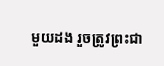មួយដង រួចត្រូវព្រះជា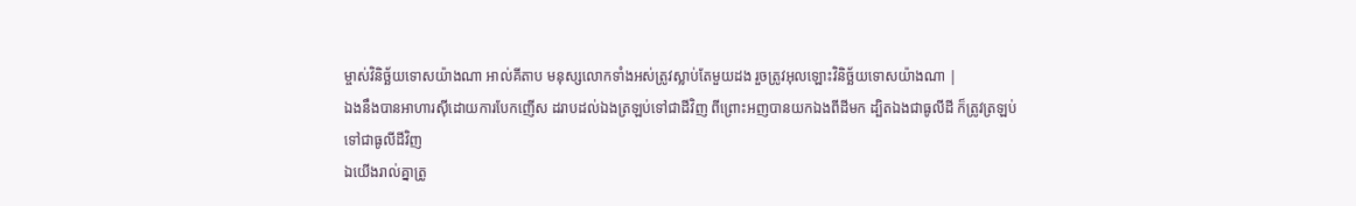ម្ចាស់វិនិច្ឆ័យទោសយ៉ាងណា អាល់គីតាប មនុស្សលោកទាំងអស់ត្រូវស្លាប់តែមួយដង រួចត្រូវអុលឡោះវិនិច្ឆ័យទោសយ៉ាងណា |
ឯងនឹងបានអាហារស៊ីដោយការបែកញើស ដរាបដល់ឯងត្រឡប់ទៅជាដីវិញ ពីព្រោះអញបានយកឯងពីដីមក ដ្បិតឯងជាធូលីដី ក៏ត្រូវត្រឡប់ទៅជាធូលីដីវិញ
ឯយើងរាល់គ្នាត្រូ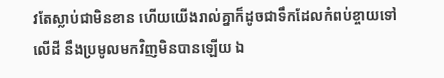វតែស្លាប់ជាមិនខាន ហើយយើងរាល់គ្នាក៏ដូចជាទឹកដែលកំពប់ខ្ចាយទៅលើដី នឹងប្រមូលមកវិញមិនបានឡើយ ឯ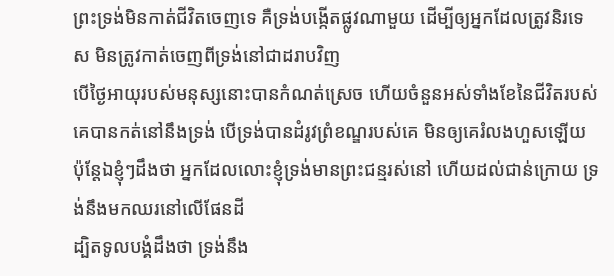ព្រះទ្រង់មិនកាត់ជីវិតចេញទេ គឺទ្រង់បង្កើតផ្លូវណាមួយ ដើម្បីឲ្យអ្នកដែលត្រូវនិរទេស មិនត្រូវកាត់ចេញពីទ្រង់នៅជាដរាបវិញ
បើថ្ងៃអាយុរបស់មនុស្សនោះបានកំណត់ស្រេច ហើយចំនួនអស់ទាំងខែនៃជីវិតរបស់គេបានកត់នៅនឹងទ្រង់ បើទ្រង់បានដំរូវព្រំខណ្ឌរបស់គេ មិនឲ្យគេរំលងហួសឡើយ
ប៉ុន្តែឯខ្ញុំៗដឹងថា អ្នកដែលលោះខ្ញុំទ្រង់មានព្រះជន្មរស់នៅ ហើយដល់ជាន់ក្រោយ ទ្រង់នឹងមកឈរនៅលើផែនដី
ដ្បិតទូលបង្គំដឹងថា ទ្រង់នឹង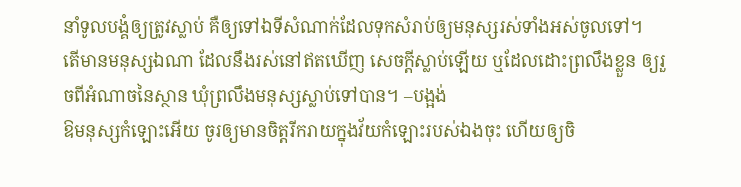នាំទូលបង្គំឲ្យត្រូវស្លាប់ គឺឲ្យទៅឯទីសំណាក់ដែលទុកសំរាប់ឲ្យមនុស្សរស់ទាំងអស់ចូលទៅ។
តើមានមនុស្សឯណា ដែលនឹងរស់នៅឥតឃើញ សេចក្ដីស្លាប់ឡើយ ឬដែលដោះព្រលឹងខ្លួន ឲ្យរួចពីអំណាចនៃស្ថាន ឃុំព្រលឹងមនុស្សស្លាប់ទៅបាន។ –បង្អង់
ឱមនុស្សកំឡោះអើយ ចូរឲ្យមានចិត្តរីករាយក្នុងវ័យកំឡោះរបស់ឯងចុះ ហើយឲ្យចិ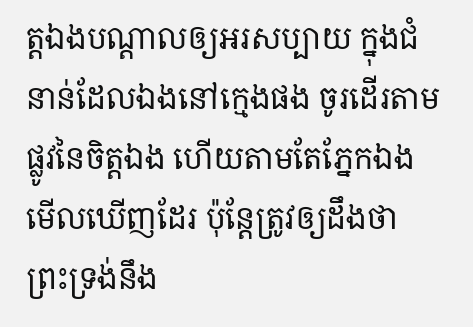ត្តឯងបណ្តាលឲ្យអរសប្បាយ ក្នុងជំនាន់ដែលឯងនៅក្មេងផង ចូរដើរតាមផ្លូវនៃចិត្តឯង ហើយតាមតែភ្នែកឯងមើលឃើញដែរ ប៉ុន្តែត្រូវឲ្យដឹងថា ព្រះទ្រង់នឹង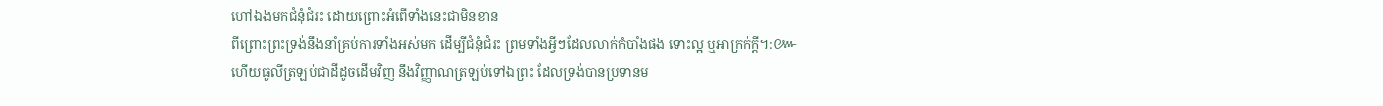ហៅឯងមកជំនុំជំរះ ដោយព្រោះអំពើទាំងនេះជាមិនខាន
ពីព្រោះព្រះទ្រង់នឹងនាំគ្រប់ការទាំងអស់មក ដើម្បីជំនុំជំរះ ព្រមទាំងអ្វីៗដែលលាក់កំបាំងផង ទោះល្អ ឬអាក្រក់ក្តី។:៚
ហើយធូលីត្រឡប់ជាដីដូចដើមវិញ នឹងវិញ្ញាណត្រឡប់ទៅឯព្រះ ដែលទ្រង់បានប្រទានម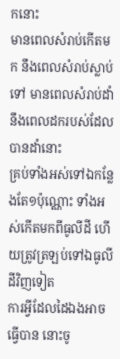កនោះ
មានពេលសំរាប់កើតមក នឹងពេលសំរាប់ស្លាប់ទៅ មានពេលសំរាប់ដាំ នឹងពេលដករបស់ដែលបានដាំនោះ
គ្រប់ទាំងអស់ទៅឯកន្លែងតែ១ប៉ុណ្ណោះ ទាំងអស់កើតមកពីធូលីដី ហើយត្រូវត្រឡប់ទៅឯធូលីដីវិញទៀត
ការអ្វីដែលដៃឯងអាចធ្វើបាន នោះចូ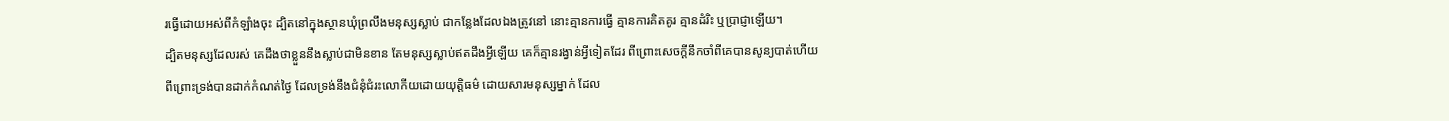រធ្វើដោយអស់ពីកំឡាំងចុះ ដ្បិតនៅក្នុងស្ថានឃុំព្រលឹងមនុស្សស្លាប់ ជាកន្លែងដែលឯងត្រូវនៅ នោះគ្មានការធ្វើ គ្មានការគិតគូរ គ្មានដំរិះ ឬប្រាជ្ញាឡើយ។
ដ្បិតមនុស្សដែលរស់ គេដឹងថាខ្លួននឹងស្លាប់ជាមិនខាន តែមនុស្សស្លាប់ឥតដឹងអ្វីឡើយ គេក៏គ្មានរង្វាន់អ្វីទៀតដែរ ពីព្រោះសេចក្ដីនឹកចាំពីគេបានសូន្យបាត់ហើយ
ពីព្រោះទ្រង់បានដាក់កំណត់ថ្ងៃ ដែលទ្រង់នឹងជំនុំជំរះលោកីយដោយយុត្តិធម៌ ដោយសារមនុស្សម្នាក់ ដែល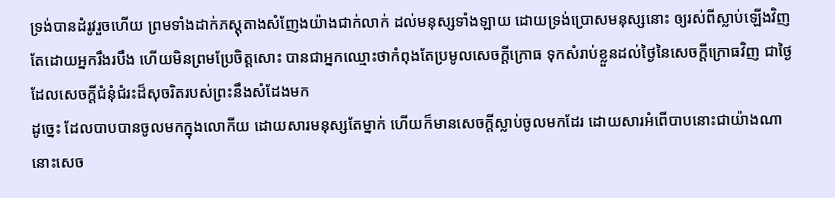ទ្រង់បានដំរូវរួចហើយ ព្រមទាំងដាក់ភស្តុតាងសំញែងយ៉ាងជាក់លាក់ ដល់មនុស្សទាំងឡាយ ដោយទ្រង់ប្រោសមនុស្សនោះ ឲ្យរស់ពីស្លាប់ឡើងវិញ
តែដោយអ្នករឹងរបឹង ហើយមិនព្រមប្រែចិត្តសោះ បានជាអ្នកឈ្មោះថាកំពុងតែប្រមូលសេចក្ដីក្រោធ ទុកសំរាប់ខ្លួនដល់ថ្ងៃនៃសេចក្ដីក្រោធវិញ ជាថ្ងៃដែលសេចក្ដីជំនុំជំរះដ៏សុចរិតរបស់ព្រះនឹងសំដែងមក
ដូច្នេះ ដែលបាបបានចូលមកក្នុងលោកីយ ដោយសារមនុស្សតែម្នាក់ ហើយក៏មានសេចក្ដីស្លាប់ចូលមកដែរ ដោយសារអំពើបាបនោះជាយ៉ាងណា នោះសេច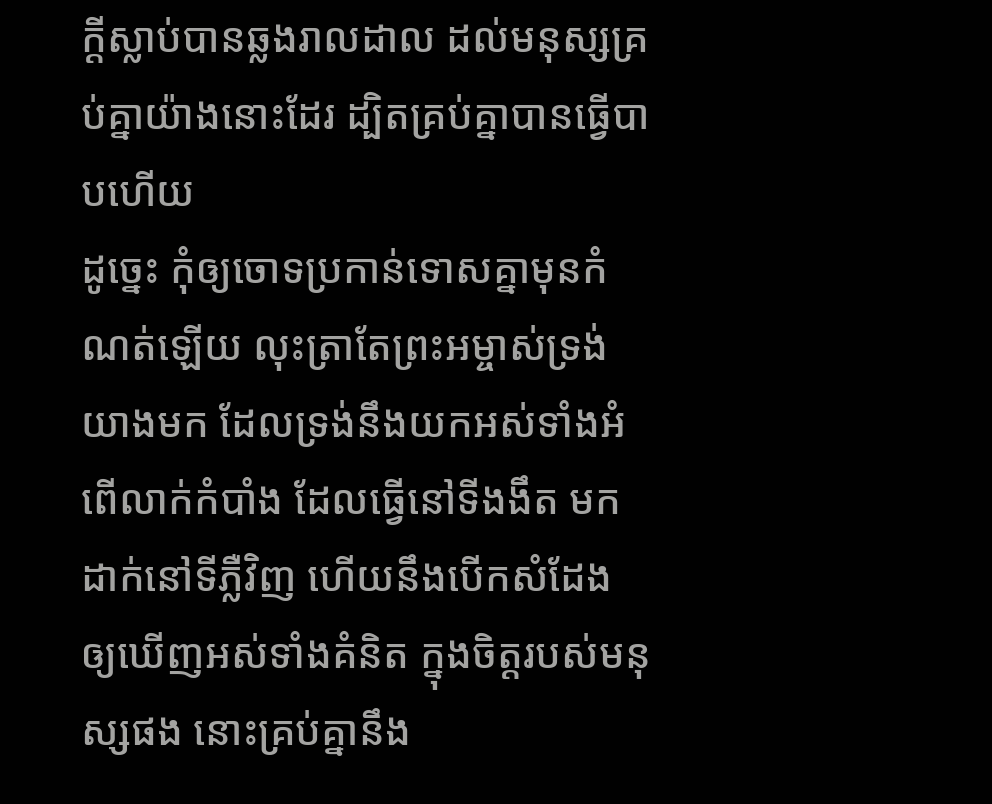ក្ដីស្លាប់បានឆ្លងរាលដាល ដល់មនុស្សគ្រប់គ្នាយ៉ាងនោះដែរ ដ្បិតគ្រប់គ្នាបានធ្វើបាបហើយ
ដូច្នេះ កុំឲ្យចោទប្រកាន់ទោសគ្នាមុនកំណត់ឡើយ លុះត្រាតែព្រះអម្ចាស់ទ្រង់យាងមក ដែលទ្រង់នឹងយកអស់ទាំងអំពើលាក់កំបាំង ដែលធ្វើនៅទីងងឹត មកដាក់នៅទីភ្លឺវិញ ហើយនឹងបើកសំដែង ឲ្យឃើញអស់ទាំងគំនិត ក្នុងចិត្តរបស់មនុស្សផង នោះគ្រប់គ្នានឹង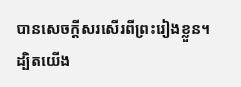បានសេចក្ដីសរសើរពីព្រះរៀងខ្លួន។
ដ្បិតយើង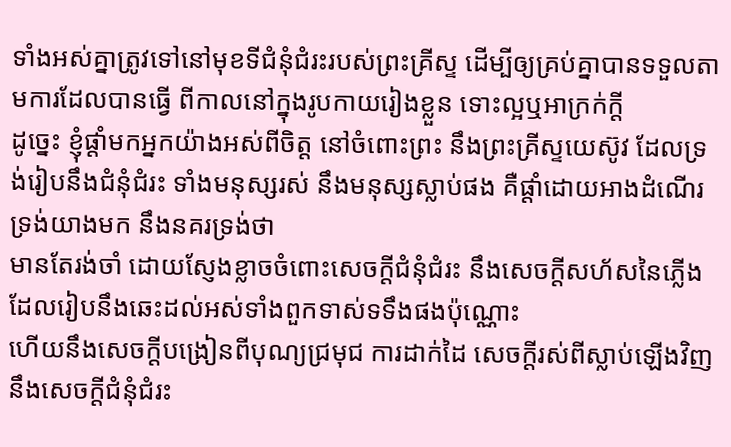ទាំងអស់គ្នាត្រូវទៅនៅមុខទីជំនុំជំរះរបស់ព្រះគ្រីស្ទ ដើម្បីឲ្យគ្រប់គ្នាបានទទួលតាមការដែលបានធ្វើ ពីកាលនៅក្នុងរូបកាយរៀងខ្លួន ទោះល្អឬអាក្រក់ក្តី
ដូច្នេះ ខ្ញុំផ្តាំមកអ្នកយ៉ាងអស់ពីចិត្ត នៅចំពោះព្រះ នឹងព្រះគ្រីស្ទយេស៊ូវ ដែលទ្រង់រៀបនឹងជំនុំជំរះ ទាំងមនុស្សរស់ នឹងមនុស្សស្លាប់ផង គឺផ្តាំដោយអាងដំណើរទ្រង់យាងមក នឹងនគរទ្រង់ថា
មានតែរង់ចាំ ដោយស្ញែងខ្លាចចំពោះសេចក្ដីជំនុំជំរះ នឹងសេចក្ដីសហ័សនៃភ្លើង ដែលរៀបនឹងឆេះដល់អស់ទាំងពួកទាស់ទទឹងផងប៉ុណ្ណោះ
ហើយនឹងសេចក្ដីបង្រៀនពីបុណ្យជ្រមុជ ការដាក់ដៃ សេចក្ដីរស់ពីស្លាប់ឡើងវិញ នឹងសេចក្ដីជំនុំជំរះ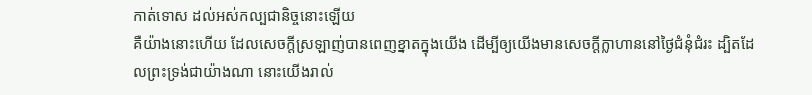កាត់ទោស ដល់អស់កល្បជានិច្ចនោះឡើយ
គឺយ៉ាងនោះហើយ ដែលសេចក្ដីស្រឡាញ់បានពេញខ្នាតក្នុងយើង ដើម្បីឲ្យយើងមានសេចក្ដីក្លាហាននៅថ្ងៃជំនុំជំរះ ដ្បិតដែលព្រះទ្រង់ជាយ៉ាងណា នោះយើងរាល់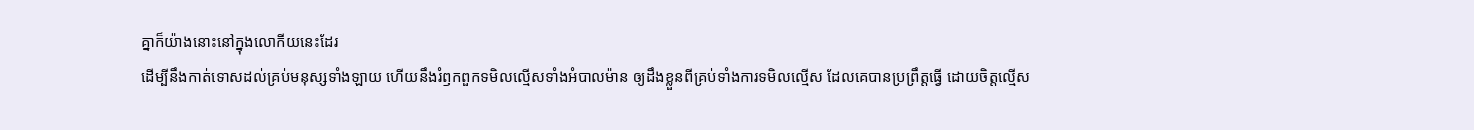គ្នាក៏យ៉ាងនោះនៅក្នុងលោកីយនេះដែរ
ដើម្បីនឹងកាត់ទោសដល់គ្រប់មនុស្សទាំងឡាយ ហើយនឹងរំឭកពួកទមិលល្មើសទាំងអំបាលម៉ាន ឲ្យដឹងខ្លួនពីគ្រប់ទាំងការទមិលល្មើស ដែលគេបានប្រព្រឹត្តធ្វើ ដោយចិត្តល្មើស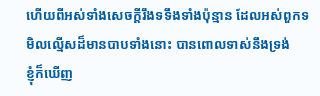ហើយពីអស់ទាំងសេចក្ដីរឹងទទឹងទាំងប៉ុន្មាន ដែលអស់ពួកទមិលល្មើសដ៏មានបាបទាំងនោះ បានពោលទាស់នឹងទ្រង់
ខ្ញុំក៏ឃើញ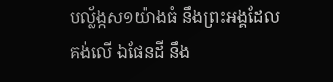បល្ល័ង្កស១យ៉ាងធំ នឹងព្រះអង្គដែលគង់លើ ឯផែនដី នឹង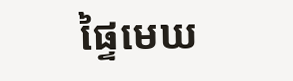ផ្ទៃមេឃ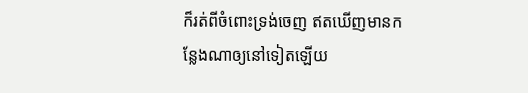ក៏រត់ពីចំពោះទ្រង់ចេញ ឥតឃើញមានកន្លែងណាឲ្យនៅទៀតឡើយ